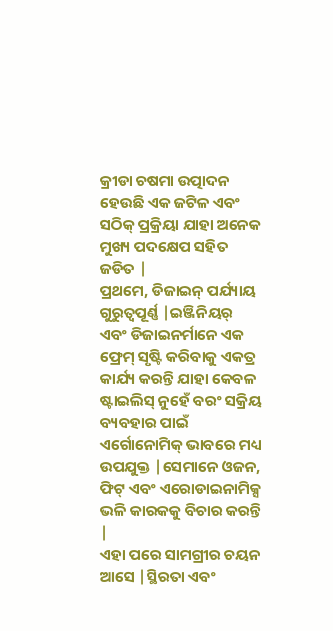କ୍ରୀଡା ଚଷମା ଉତ୍ପାଦନ ହେଉଛି ଏକ ଜଟିଳ ଏବଂ ସଠିକ୍ ପ୍ରକ୍ରିୟା ଯାହା ଅନେକ ମୁଖ୍ୟ ପଦକ୍ଷେପ ସହିତ ଜଡିତ |
ପ୍ରଥମେ, ଡିଜାଇନ୍ ପର୍ଯ୍ୟାୟ ଗୁରୁତ୍ୱପୂର୍ଣ୍ଣ |ଇଞ୍ଜିନିୟର୍ ଏବଂ ଡିଜାଇନର୍ମାନେ ଏକ ଫ୍ରେମ୍ ସୃଷ୍ଟି କରିବାକୁ ଏକତ୍ର କାର୍ଯ୍ୟ କରନ୍ତି ଯାହା କେବଳ ଷ୍ଟାଇଲିସ୍ ନୁହେଁ ବରଂ ସକ୍ରିୟ ବ୍ୟବହାର ପାଇଁ ଏର୍ଗୋନୋମିକ୍ ଭାବରେ ମଧ୍ୟ ଉପଯୁକ୍ତ |ସେମାନେ ଓଜନ, ଫିଟ୍ ଏବଂ ଏରୋଡାଇନାମିକ୍ସ ଭଳି କାରକକୁ ବିଚାର କରନ୍ତି |
ଏହା ପରେ ସାମଗ୍ରୀର ଚୟନ ଆସେ |ସ୍ଥିରତା ଏବଂ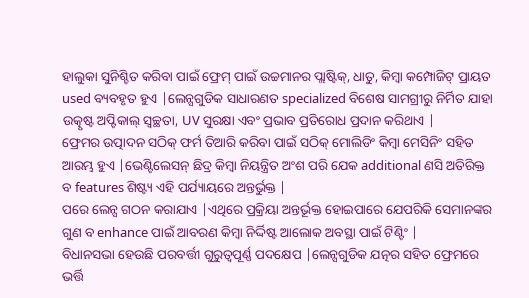ହାଲୁକା ସୁନିଶ୍ଚିତ କରିବା ପାଇଁ ଫ୍ରେମ୍ ପାଇଁ ଉଚ୍ଚମାନର ପ୍ଲାଷ୍ଟିକ୍, ଧାତୁ, କିମ୍ବା କମ୍ପୋଜିଟ୍ ପ୍ରାୟତ used ବ୍ୟବହୃତ ହୁଏ |ଲେନ୍ସଗୁଡିକ ସାଧାରଣତ specialized ବିଶେଷ ସାମଗ୍ରୀରୁ ନିର୍ମିତ ଯାହା ଉତ୍କୃଷ୍ଟ ଅପ୍ଟିକାଲ୍ ସ୍ୱଚ୍ଛତା, UV ସୁରକ୍ଷା ଏବଂ ପ୍ରଭାବ ପ୍ରତିରୋଧ ପ୍ରଦାନ କରିଥାଏ |
ଫ୍ରେମର ଉତ୍ପାଦନ ସଠିକ୍ ଫର୍ମ ତିଆରି କରିବା ପାଇଁ ସଠିକ୍ ମୋଲିଡିଂ କିମ୍ବା ମେସିନିଂ ସହିତ ଆରମ୍ଭ ହୁଏ |ଭେଣ୍ଟିଲେସନ୍ ଛିଦ୍ର କିମ୍ବା ନିୟନ୍ତ୍ରିତ ଅଂଶ ପରି ଯେକ additional ଣସି ଅତିରିକ୍ତ ବ features ଶିଷ୍ଟ୍ୟ ଏହି ପର୍ଯ୍ୟାୟରେ ଅନ୍ତର୍ଭୁକ୍ତ |
ପରେ ଲେନ୍ସ ଗଠନ କରାଯାଏ |ଏଥିରେ ପ୍ରକ୍ରିୟା ଅନ୍ତର୍ଭୂକ୍ତ ହୋଇପାରେ ଯେପରିକି ସେମାନଙ୍କର ଗୁଣ ବ enhance ପାଇଁ ଆବରଣ କିମ୍ବା ନିର୍ଦ୍ଦିଷ୍ଟ ଆଲୋକ ଅବସ୍ଥା ପାଇଁ ଟିଣ୍ଟିଂ |
ବିଧାନସଭା ହେଉଛି ପରବର୍ତ୍ତୀ ଗୁରୁତ୍ୱପୂର୍ଣ୍ଣ ପଦକ୍ଷେପ |ଲେନ୍ସଗୁଡିକ ଯତ୍ନର ସହିତ ଫ୍ରେମରେ ଭର୍ତ୍ତି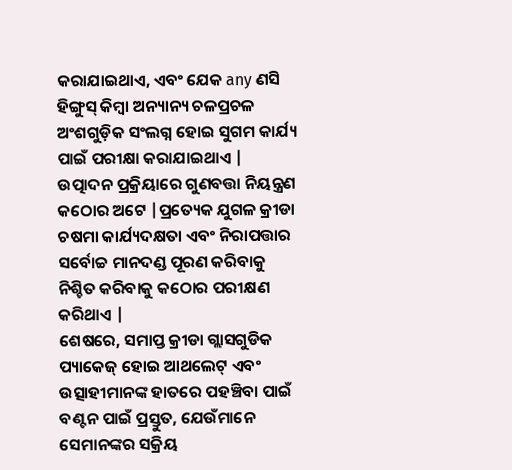କରାଯାଇଥାଏ, ଏବଂ ଯେକ any ଣସି ହିଙ୍ଗୁସ୍ କିମ୍ବା ଅନ୍ୟାନ୍ୟ ଚଳପ୍ରଚଳ ଅଂଶଗୁଡ଼ିକ ସଂଲଗ୍ନ ହୋଇ ସୁଗମ କାର୍ଯ୍ୟ ପାଇଁ ପରୀକ୍ଷା କରାଯାଇଥାଏ |
ଉତ୍ପାଦନ ପ୍ରକ୍ରିୟାରେ ଗୁଣବତ୍ତା ନିୟନ୍ତ୍ରଣ କଠୋର ଅଟେ |ପ୍ରତ୍ୟେକ ଯୁଗଳ କ୍ରୀଡା ଚଷମା କାର୍ଯ୍ୟଦକ୍ଷତା ଏବଂ ନିରାପତ୍ତାର ସର୍ବୋଚ୍ଚ ମାନଦଣ୍ଡ ପୂରଣ କରିବାକୁ ନିଶ୍ଚିତ କରିବାକୁ କଠୋର ପରୀକ୍ଷଣ କରିଥାଏ |
ଶେଷରେ, ସମାପ୍ତ କ୍ରୀଡା ଗ୍ଲାସଗୁଡିକ ପ୍ୟାକେଜ୍ ହୋଇ ଆଥଲେଟ୍ ଏବଂ ଉତ୍ସାହୀମାନଙ୍କ ହାତରେ ପହଞ୍ଚିବା ପାଇଁ ବଣ୍ଟନ ପାଇଁ ପ୍ରସ୍ତୁତ, ଯେଉଁମାନେ ସେମାନଙ୍କର ସକ୍ରିୟ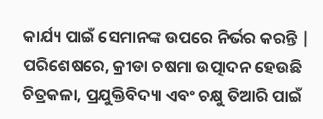କାର୍ଯ୍ୟ ପାଇଁ ସେମାନଙ୍କ ଉପରେ ନିର୍ଭର କରନ୍ତି |
ପରିଶେଷରେ, କ୍ରୀଡା ଚଷମା ଉତ୍ପାଦନ ହେଉଛି ଚିତ୍ରକଳା, ପ୍ରଯୁକ୍ତିବିଦ୍ୟା ଏବଂ ଚକ୍ଷୁ ତିଆରି ପାଇଁ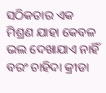ସଠିକତାର ଏକ ମିଶ୍ରଣ ଯାହା କେବଳ ଭଲ ଦେଖାଯାଏ ନାହିଁ ବରଂ ଚାହିଦା କ୍ରୀଡା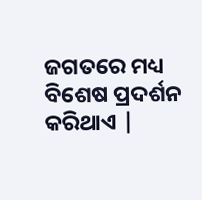ଜଗତରେ ମଧ୍ୟ ବିଶେଷ ପ୍ରଦର୍ଶନ କରିଥାଏ |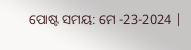ପୋଷ୍ଟ ସମୟ: ମେ -23-2024 |